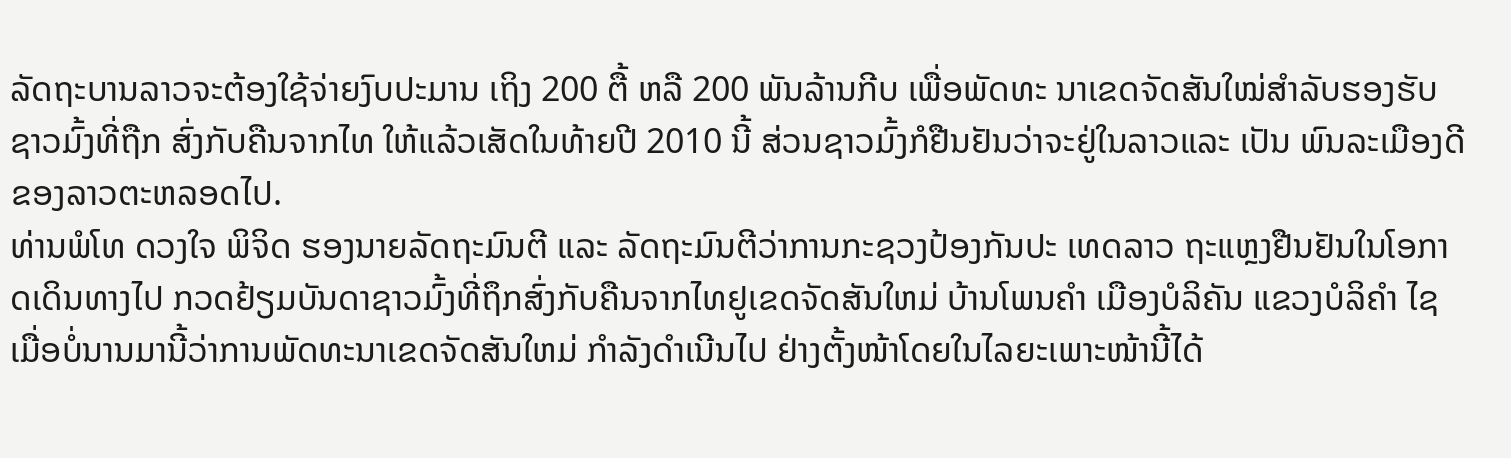ລັດຖະບານລາວຈະຕ້ອງໃຊ້ຈ່າຍງົບປະມານ ເຖິງ 200 ຕື້ ຫລື 200 ພັນລ້ານກີບ ເພື່ອພັດທະ ນາເຂດຈັດສັນໃໝ່ສຳລັບຮອງຮັບຊາວມົ້ງທີ່ຖືກ ສົ່ງກັບຄືນຈາກໄທ ໃຫ້ແລ້ວເສັດໃນທ້າຍປີ 2010 ນີ້ ສ່ວນຊາວມົ້ງກໍຢືນຢັນວ່າຈະຢູ່ໃນລາວແລະ ເປັນ ພົນລະເມືອງດີຂອງລາວຕະຫລອດໄປ.
ທ່ານພໍໂທ ດວງໃຈ ພິຈິດ ຮອງນາຍລັດຖະມົນຕີ ແລະ ລັດຖະມົນຕີວ່າການກະຊວງປ້ອງກັນປະ ເທດລາວ ຖະແຫຼງຢືນຢັນໃນໂອກາດເດິນທາງໄປ ກວດຢ້ຽມບັນດາຊາວມົ້ງທີ່ຖຶກສົ່ງກັບຄືນຈາກໄທຢູເຂດຈັດສັນໃຫມ່ ບ້ານໂພນຄຳ ເມືອງບໍລິຄັນ ແຂວງບໍລິຄຳ ໄຊ ເມື່ອບໍ່ນານມານີ້ວ່າການພັດທະນາເຂດຈັດສັນໃຫມ່ ກຳລັງດຳເນີນໄປ ຢ່າງຕັ້ງໜ້າໂດຍໃນໄລຍະເພາະໜ້ານີ້ໄດ້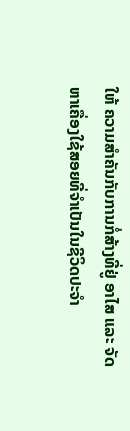ໃຫ້ ຄວາມສຳຄັນກັບການກໍ່ສ້າງທີ່ຢູ່ ອາໄສ ແລະ ຈັດຫາເຄື່ອງໃຊ້ສອຍທີ່ຈຳເປັນໃນຊີວິດປະຈຳ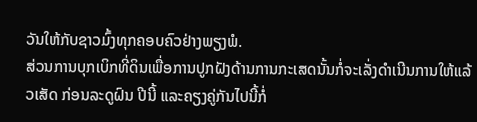ວັນໃຫ້ກັບຊາວມົ້ງທຸກຄອບຄົວຢ່າງພຽງພໍ.
ສ່ວນການບຸກເບິກທີ່ດິນເພື່ອການປູກຝັງດ້ານການກະເສດນັ້ນກໍ່ຈະເລັ່ງດຳເນີນການໃຫ້ແລ້ວເສັດ ກ່ອນລະດູຝົນ ປີນີ້ ແລະຄຽງຄູ່ກັນໄປນີ້ກໍ່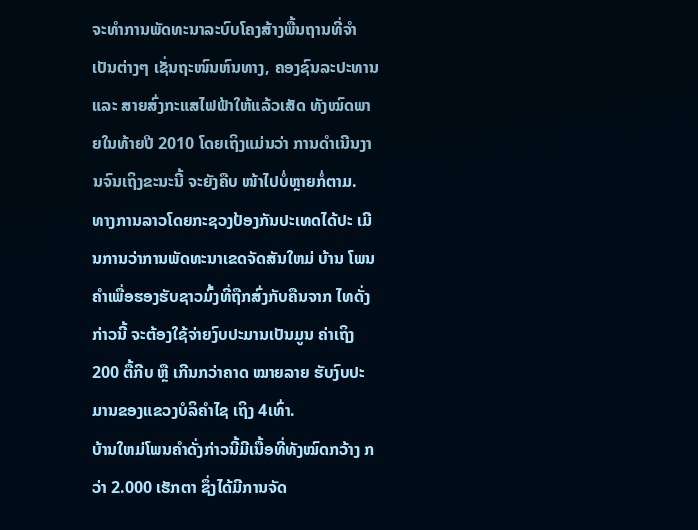ຈະທຳການພັດທະນາລະບົບໂຄງສ້າງພື້ນຖານທີ່ຈຳ ເປັນຕ່າງໆ ເຊັ່ນຖະໜົນຫົນທາງ, ຄອງຊົນລະປະທານ ແລະ ສາຍສົ່ງກະແສໄຟຟ້າໃຫ້ແລ້ວເສັດ ທັງໝົດພາຍໃນທ້າຍປີ 2010 ໂດຍເຖິງແມ່ນວ່າ ການດຳເນີນງານຈົນເຖິງຂະນະນີ້ ຈະຍັງຄືບ ໜ້າໄປບໍ່ຫຼາຍກໍ່ຕາມ.
ທາງການລາວໂດຍກະຊວງປ້ອງກັນປະເທດໄດ້ປະ ເມີນການວ່າການພັດທະນາເຂດຈັດສັນໃຫມ່ ບ້ານ ໂພນຄຳເພື່ອຮອງຮັບຊາວມົ້ງທີ່ຖືກສົ່ງກັບຄືນຈາກ ໄທດັ່ງກ່າວນີ້ ຈະຕ້ອງໃຊ້ຈ່າຍງົບປະມານເປັນມູນ ຄ່າເຖິງ 200 ຕື້ກີບ ຫຼື ເກີນກວ່າຄາດ ໝາຍລາຍ ຮັບງົບປະມານຂອງແຂວງບໍລິຄຳໄຊ ເຖິງ 4ເທົ່າ.
ບ້ານໃຫມ່ໂພນຄຳດັ່ງກ່າວນີ້ມີເນື້ອທີ່ທັງໝົດກວ້າງ ກວ່າ 2.000 ເຮັກຕາ ຊຶ່ງໄດ້ມີການຈັດ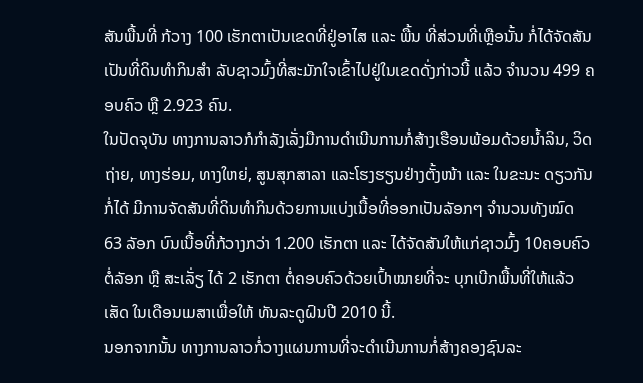ສັນພື້ນທີ່ ກ້ວາງ 100 ເຮັກຕາເປັນເຂດທີ່ຢູ່ອາໄສ ແລະ ພື້ນ ທີ່ສ່ວນທີ່ເຫຼືອນັ້ນ ກໍ່ໄດ້ຈັດສັນເປັນທີ່ດິນທຳກິນສຳ ລັບຊາວມົ້ງທີ່ສະມັກໃຈເຂົ້າໄປຢູ່ໃນເຂດດັ່ງກ່າວນີ້ ແລ້ວ ຈຳນວນ 499 ຄອບຄົວ ຫຼື 2.923 ຄົນ.
ໃນປັດຈຸບັນ ທາງການລາວກໍກຳລັງເລັ່ງມືການດຳເນີນການກໍ່ສ້າງເຮືອນພ້ອມດ້ວຍນໍ້າລິນ, ວິດຖ່າຍ, ທາງຮ່ອມ, ທາງໃຫຍ່, ສູນສຸກສາລາ ແລະໂຮງຮຽນຢ່າງຕັ້ງໜ້າ ແລະ ໃນຂະນະ ດຽວກັນກໍ່ໄດ້ ມີການຈັດສັນທີ່ດິນທຳກິນດ້ວຍການແບ່ງເນື້ອທີ່ອອກເປັນລັອກໆ ຈຳນວນທັງໝົດ 63 ລັອກ ບົນເນື້ອທີ່ກ້ວາງກວ່າ 1.200 ເຮັກຕາ ແລະ ໄດ້ຈັດສັນໃຫ້ແກ່ຊາວມົ້ງ 10ຄອບຄົວ ຕໍ່ລັອກ ຫຼື ສະເລັ່ຽ ໄດ້ 2 ເຮັກຕາ ຕໍ່ຄອບຄົວດ້ວຍເປົ້າໝາຍທີ່ຈະ ບຸກເບີກພື້ນທີ່ໃຫ້ແລ້ວເສັດ ໃນເດືອນເມສາເພື່ອໃຫ້ ທັນລະດູຝົນປີ 2010 ນີ້.
ນອກຈາກນັ້ນ ທາງການລາວກໍ່ວາງແຜນການທີ່ຈະດຳເນີນການກໍ່ສ້າງຄອງຊົນລະ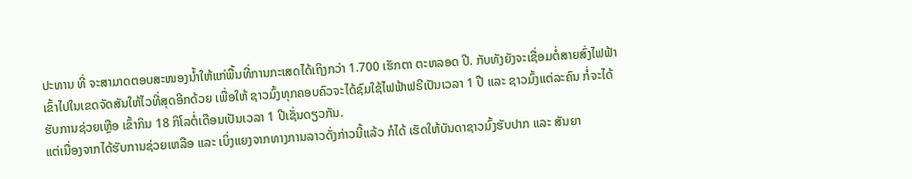ປະທານ ທີ່ ຈະສາມາດຕອບສະໜອງນໍ້າໃຫ້ແກ່ພື້ນທີ່ການກະເສດໄດ້ເຖິງກວ່າ 1.700 ເຮັກຕາ ຕະຫລອດ ປີ. ກັບທັງຍັງຈະເຊື່ອມຕໍ່ສາຍສົ່ງໄຟຟ້າເຂົ້າໄປໃນເຂດຈັດສັນໃຫ້ໄວທີ່ສຸດອີກດ້ວຍ ເພື່ອໃຫ້ ຊາວມົ້ງທຸກຄອບຄົວຈະໄດ້ຊົມໃຊ້ໄຟຟ້າຟຣີເປັນເວລາ 1 ປີ ແລະ ຊາວມົ້ງແຕ່ລະຄົນ ກໍ່ຈະໄດ້ ຮັບການຊ່ວຍເຫຼືອ ເຂົ້າກິນ 18 ກິໂລຕໍ່ເດືອນເປັນເວລາ 1 ປີເຊັ່ນດຽວກັນ.
ແຕ່ເນື່ອງຈາກໄດ້ຮັບການຊ່ວຍເຫລືອ ແລະ ເບິ່ງແຍງຈາກທາງການລາວດັ່ງກ່າວນີ້ແລ້ວ ກໍໄດ້ ເຮັດໃຫ້ບັນດາຊາວມົ້ງຮັບປາກ ແລະ ສັນຍາ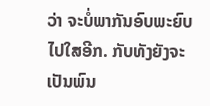ວ່າ ຈະບໍ່ພາກັນອົບພະຍົບໄປໃສອີກ. ກັບທັງຍັງຈະ ເປັນພົນ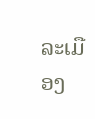ລະເມືອງ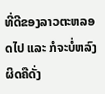ທີ່ດີຂອງລາວຕະຫລອດໄປ ແລະ ກໍຈະບໍ່ຫລົງຜິດຄືດັ່ງ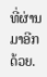ທີ່ຜ່ານມາອີກດ້ວຍ.